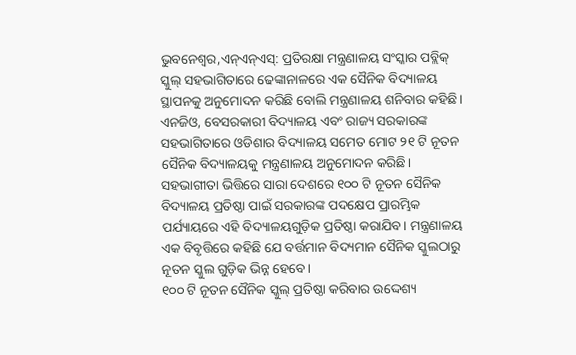ଭୁବନେଶ୍ୱର,ଏନ୍ଏନ୍ଏସ୍: ପ୍ରତିରକ୍ଷା ମନ୍ତ୍ରଣାଳୟ ସଂସ୍କାର ପବ୍ଲିକ୍ ସ୍କୁଲ୍ ସହଭାଗିତାରେ ଢେଙ୍କାନାଳରେ ଏକ ସୈନିକ ବିଦ୍ୟାଳୟ ସ୍ଥାପନକୁ ଅନୁମୋଦନ କରିଛି ବୋଲି ମନ୍ତ୍ରଣାଳୟ ଶନିବାର କହିଛି। ଏନଜିଓ, ବେସରକାରୀ ବିଦ୍ୟାଳୟ ଏବଂ ରାଜ୍ୟ ସରକାରଙ୍କ ସହଭାଗିତାରେ ଓଡିଶାର ବିଦ୍ୟାଳୟ ସମେତ ମୋଟ ୨୧ ଟି ନୂତନ ସୈନିକ ବିଦ୍ୟାଳୟକୁ ମନ୍ତ୍ରଣାଳୟ ଅନୁମୋଦନ କରିଛି।
ସହଭାଗୀତା ଭିତ୍ତିରେ ସାରା ଦେଶରେ ୧୦୦ ଟି ନୂତନ ସୈନିକ ବିଦ୍ୟାଳୟ ପ୍ରତିଷ୍ଠା ପାଇଁ ସରକାରଙ୍କ ପଦକ୍ଷେପ ପ୍ରାରମ୍ଭିକ ପର୍ଯ୍ୟାୟରେ ଏହି ବିଦ୍ୟାଳୟଗୁଡ଼ିକ ପ୍ରତିଷ୍ଠା କରାଯିବ। ମନ୍ତ୍ରଣାଳୟ ଏକ ବିବୃତ୍ତିରେ କହିଛି ଯେ ବର୍ତ୍ତମାନ ବିଦ୍ୟମାନ ସୈନିକ ସ୍କୁଲଠାରୁ ନୂତନ ସ୍କୁଲ ଗୁଡ଼ିକ ଭିନ୍ନ ହେବେ।
୧୦୦ ଟି ନୂତନ ସୈନିକ ସ୍କୁଲ୍ ପ୍ରତିଷ୍ଠା କରିବାର ଉଦ୍ଦେଶ୍ୟ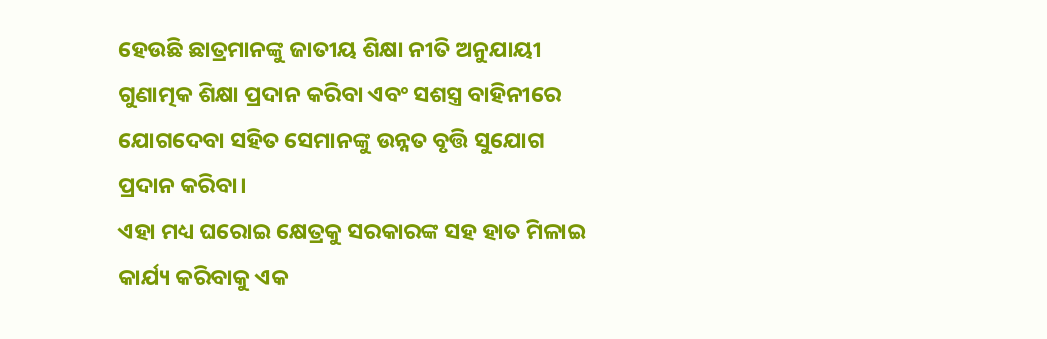ହେଉଛି ଛାତ୍ରମାନଙ୍କୁ ଜାତୀୟ ଶିକ୍ଷା ନୀତି ଅନୁଯାୟୀ ଗୁଣାତ୍ମକ ଶିକ୍ଷା ପ୍ରଦାନ କରିବା ଏବଂ ସଶସ୍ତ୍ର ବାହିନୀରେ ଯୋଗଦେବା ସହିତ ସେମାନଙ୍କୁ ଉନ୍ନତ ବୃତ୍ତି ସୁଯୋଗ ପ୍ରଦାନ କରିବା।
ଏହା ମଧ୍ୟ ଘରୋଇ କ୍ଷେତ୍ରକୁ ସରକାରଙ୍କ ସହ ହାତ ମିଳାଇ କାର୍ଯ୍ୟ କରିବାକୁ ଏକ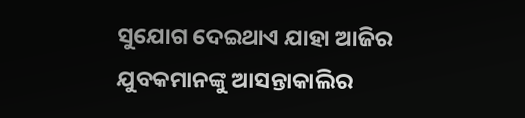ସୁଯୋଗ ଦେଇଥାଏ ଯାହା ଆଜିର ଯୁବକମାନଙ୍କୁ ଆସନ୍ତାକାଲିର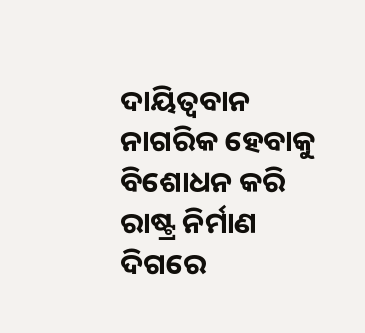ଦାୟିତ୍ୱବାନ ନାଗରିକ ହେବାକୁ ବିଶୋଧନ କରି ରାଷ୍ଟ୍ର ନିର୍ମାଣ ଦିଗରେ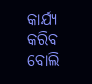କାର୍ଯ୍ୟ କରିବ ବୋଲି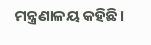ମନ୍ତ୍ରଣାଳୟ କହିଛି।